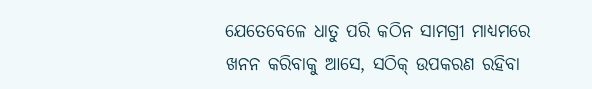ଯେତେବେଳେ ଧାତୁ ପରି କଠିନ ସାମଗ୍ରୀ ମାଧ୍ୟମରେ ଖନନ କରିବାକୁ ଆସେ, ସଠିକ୍ ଉପକରଣ ରହିବା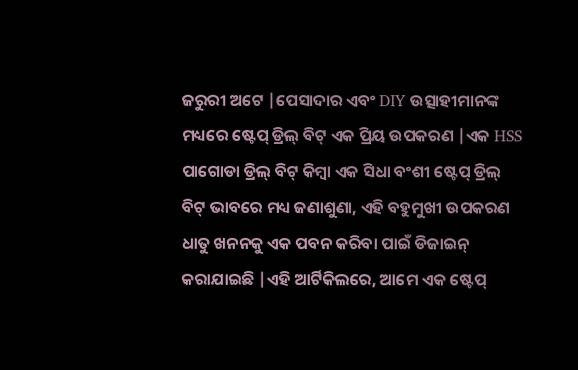ଜରୁରୀ ଅଟେ |ପେସାଦାର ଏବଂ DIY ଉତ୍ସାହୀମାନଙ୍କ ମଧ୍ୟରେ ଷ୍ଟେପ୍ ଡ୍ରିଲ୍ ବିଟ୍ ଏକ ପ୍ରିୟ ଉପକରଣ |ଏକ HSS ପାଗୋଡା ଡ୍ରିଲ୍ ବିଟ୍ କିମ୍ବା ଏକ ସିଧା ବଂଶୀ ଷ୍ଟେପ୍ ଡ୍ରିଲ୍ ବିଟ୍ ଭାବରେ ମଧ୍ୟ ଜଣାଶୁଣା, ଏହି ବହୁମୁଖୀ ଉପକରଣ ଧାତୁ ଖନନକୁ ଏକ ପବନ କରିବା ପାଇଁ ଡିଜାଇନ୍ କରାଯାଇଛି |ଏହି ଆର୍ଟିକିଲରେ, ଆମେ ଏକ ଷ୍ଟେପ୍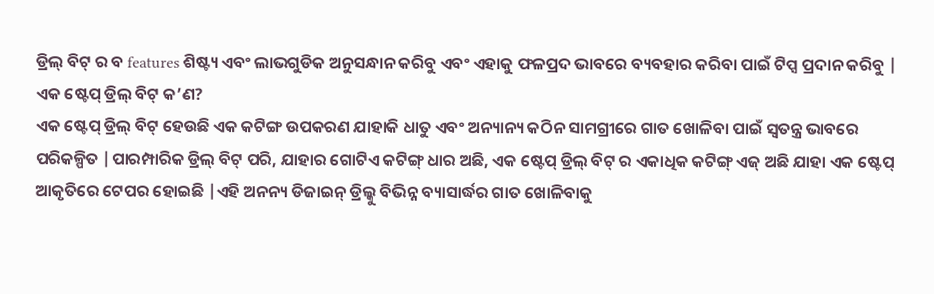ଡ୍ରିଲ୍ ବିଟ୍ ର ବ features ଶିଷ୍ଟ୍ୟ ଏବଂ ଲାଭଗୁଡିକ ଅନୁସନ୍ଧାନ କରିବୁ ଏବଂ ଏହାକୁ ଫଳପ୍ରଦ ଭାବରେ ବ୍ୟବହାର କରିବା ପାଇଁ ଟିପ୍ସ ପ୍ରଦାନ କରିବୁ |
ଏକ ଷ୍ଟେପ୍ ଡ୍ରିଲ୍ ବିଟ୍ କ’ଣ?
ଏକ ଷ୍ଟେପ୍ ଡ୍ରିଲ୍ ବିଟ୍ ହେଉଛି ଏକ କଟିଙ୍ଗ ଉପକରଣ ଯାହାକି ଧାତୁ ଏବଂ ଅନ୍ୟାନ୍ୟ କଠିନ ସାମଗ୍ରୀରେ ଗାତ ଖୋଳିବା ପାଇଁ ସ୍ୱତନ୍ତ୍ର ଭାବରେ ପରିକଳ୍ପିତ |ପାରମ୍ପାରିକ ଡ୍ରିଲ୍ ବିଟ୍ ପରି, ଯାହାର ଗୋଟିଏ କଟିଙ୍ଗ୍ ଧାର ଅଛି, ଏକ ଷ୍ଟେପ୍ ଡ୍ରିଲ୍ ବିଟ୍ ର ଏକାଧିକ କଟିଙ୍ଗ୍ ଏଜ୍ ଅଛି ଯାହା ଏକ ଷ୍ଟେପ୍ ଆକୃତିରେ ଟେପର ହୋଇଛି |ଏହି ଅନନ୍ୟ ଡିଜାଇନ୍ ଡ୍ରିଲ୍କୁ ବିଭିନ୍ନ ବ୍ୟାସାର୍ଦ୍ଧର ଗାତ ଖୋଳିବାକୁ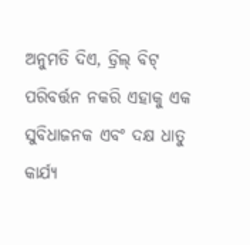ଅନୁମତି ଦିଏ, ଡ୍ରିଲ୍ ବିଟ୍ ପରିବର୍ତ୍ତନ ନକରି ଏହାକୁ ଏକ ସୁବିଧାଜନକ ଏବଂ ଦକ୍ଷ ଧାତୁ କାର୍ଯ୍ୟ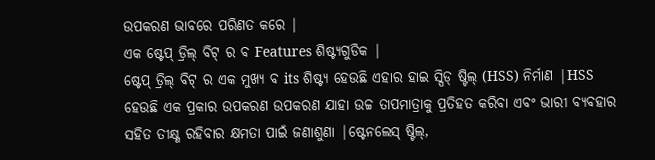ଉପକରଣ ଭାବରେ ପରିଣତ କରେ |
ଏକ ଷ୍ଟେପ୍ ଡ୍ରିଲ୍ ବିଟ୍ ର ବ Features ଶିଷ୍ଟ୍ୟଗୁଡିକ |
ଷ୍ଟେପ୍ ଡ୍ରିଲ୍ ବିଟ୍ ର ଏକ ମୁଖ୍ୟ ବ its ଶିଷ୍ଟ୍ୟ ହେଉଛି ଏହାର ହାଇ ସ୍ପିଡ୍ ଷ୍ଟିଲ୍ (HSS) ନିର୍ମାଣ |HSS ହେଉଛି ଏକ ପ୍ରକାର ଉପକରଣ ଉପକରଣ ଯାହା ଉଚ୍ଚ ତାପମାତ୍ରାକୁ ପ୍ରତିହତ କରିବା ଏବଂ ଭାରୀ ବ୍ୟବହାର ସହିତ ତୀକ୍ଷ୍ଣ ରହିବାର କ୍ଷମତା ପାଇଁ ଜଣାଶୁଣା |ଷ୍ଟେନଲେସ୍ ଷ୍ଟିଲ୍,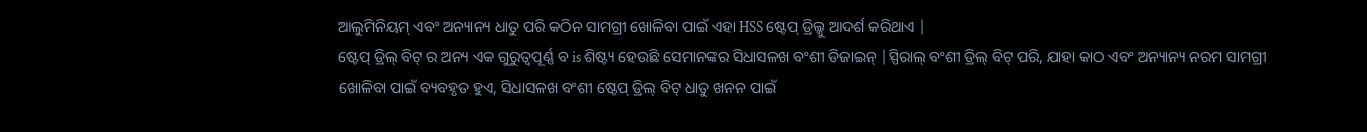ଆଲୁମିନିୟମ୍ ଏବଂ ଅନ୍ୟାନ୍ୟ ଧାତୁ ପରି କଠିନ ସାମଗ୍ରୀ ଖୋଳିବା ପାଇଁ ଏହା HSS ଷ୍ଟେପ୍ ଡ୍ରିଲ୍କୁ ଆଦର୍ଶ କରିଥାଏ |
ଷ୍ଟେପ୍ ଡ୍ରିଲ୍ ବିଟ୍ ର ଅନ୍ୟ ଏକ ଗୁରୁତ୍ୱପୂର୍ଣ୍ଣ ବ is ଶିଷ୍ଟ୍ୟ ହେଉଛି ସେମାନଙ୍କର ସିଧାସଳଖ ବଂଶୀ ଡିଜାଇନ୍ |ସ୍ପିରାଲ୍ ବଂଶୀ ଡ୍ରିଲ୍ ବିଟ୍ ପରି, ଯାହା କାଠ ଏବଂ ଅନ୍ୟାନ୍ୟ ନରମ ସାମଗ୍ରୀ ଖୋଳିବା ପାଇଁ ବ୍ୟବହୃତ ହୁଏ, ସିଧାସଳଖ ବଂଶୀ ଷ୍ଟେପ୍ ଡ୍ରିଲ୍ ବିଟ୍ ଧାତୁ ଖନନ ପାଇଁ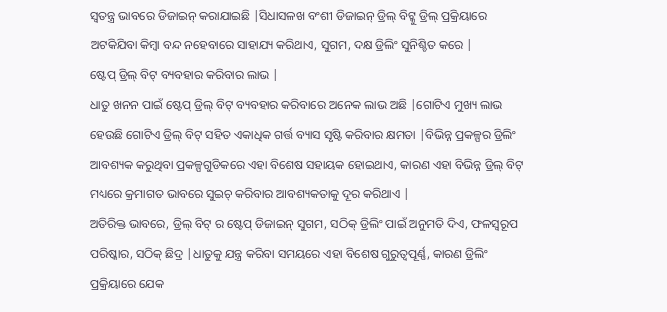ସ୍ୱତନ୍ତ୍ର ଭାବରେ ଡିଜାଇନ୍ କରାଯାଇଛି |ସିଧାସଳଖ ବଂଶୀ ଡିଜାଇନ୍ ଡ୍ରିଲ୍ ବିଟ୍କୁ ଡ୍ରିଲ୍ ପ୍ରକ୍ରିୟାରେ ଅଟକିଯିବା କିମ୍ବା ବନ୍ଦ ନହେବାରେ ସାହାଯ୍ୟ କରିଥାଏ, ସୁଗମ, ଦକ୍ଷ ଡ୍ରିଲିଂ ସୁନିଶ୍ଚିତ କରେ |
ଷ୍ଟେପ୍ ଡ୍ରିଲ୍ ବିଟ୍ ବ୍ୟବହାର କରିବାର ଲାଭ |
ଧାତୁ ଖନନ ପାଇଁ ଷ୍ଟେପ୍ ଡ୍ରିଲ୍ ବିଟ୍ ବ୍ୟବହାର କରିବାରେ ଅନେକ ଲାଭ ଅଛି |ଗୋଟିଏ ମୁଖ୍ୟ ଲାଭ ହେଉଛି ଗୋଟିଏ ଡ୍ରିଲ୍ ବିଟ୍ ସହିତ ଏକାଧିକ ଗର୍ତ୍ତ ବ୍ୟାସ ସୃଷ୍ଟି କରିବାର କ୍ଷମତା |ବିଭିନ୍ନ ପ୍ରକଳ୍ପର ଡ୍ରିଲିଂ ଆବଶ୍ୟକ କରୁଥିବା ପ୍ରକଳ୍ପଗୁଡିକରେ ଏହା ବିଶେଷ ସହାୟକ ହୋଇଥାଏ, କାରଣ ଏହା ବିଭିନ୍ନ ଡ୍ରିଲ୍ ବିଟ୍ ମଧ୍ୟରେ କ୍ରମାଗତ ଭାବରେ ସୁଇଚ୍ କରିବାର ଆବଶ୍ୟକତାକୁ ଦୂର କରିଥାଏ |
ଅତିରିକ୍ତ ଭାବରେ, ଡ୍ରିଲ୍ ବିଟ୍ ର ଷ୍ଟେପ୍ ଡିଜାଇନ୍ ସୁଗମ, ସଠିକ୍ ଡ୍ରିଲିଂ ପାଇଁ ଅନୁମତି ଦିଏ, ଫଳସ୍ୱରୂପ ପରିଷ୍କାର, ସଠିକ୍ ଛିଦ୍ର |ଧାତୁକୁ ଯନ୍ତ୍ର କରିବା ସମୟରେ ଏହା ବିଶେଷ ଗୁରୁତ୍ୱପୂର୍ଣ୍ଣ, କାରଣ ଡ୍ରିଲିଂ ପ୍ରକ୍ରିୟାରେ ଯେକ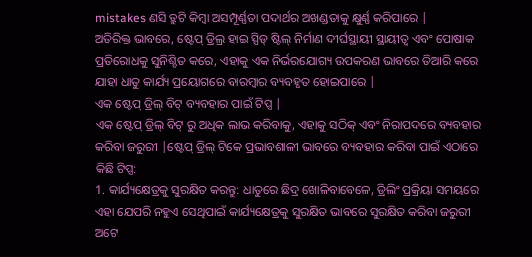mistakes ଣସି ତ୍ରୁଟି କିମ୍ବା ଅସମ୍ପୂର୍ଣ୍ଣତା ପଦାର୍ଥର ଅଖଣ୍ଡତାକୁ କ୍ଷୁର୍ଣ୍ଣ କରିପାରେ |
ଅତିରିକ୍ତ ଭାବରେ, ଷ୍ଟେପ୍ ଡ୍ରିଲ୍ର ହାଇ ସ୍ପିଡ୍ ଷ୍ଟିଲ୍ ନିର୍ମାଣ ଦୀର୍ଘସ୍ଥାୟୀ ସ୍ଥାୟୀତ୍ୱ ଏବଂ ପୋଷାକ ପ୍ରତିରୋଧକୁ ସୁନିଶ୍ଚିତ କରେ, ଏହାକୁ ଏକ ନିର୍ଭରଯୋଗ୍ୟ ଉପକରଣ ଭାବରେ ତିଆରି କରେ ଯାହା ଧାତୁ କାର୍ଯ୍ୟ ପ୍ରୟୋଗରେ ବାରମ୍ବାର ବ୍ୟବହୃତ ହୋଇପାରେ |
ଏକ ଷ୍ଟେପ୍ ଡ୍ରିଲ୍ ବିଟ୍ ବ୍ୟବହାର ପାଇଁ ଟିପ୍ସ |
ଏକ ଷ୍ଟେପ୍ ଡ୍ରିଲ୍ ବିଟ୍ ରୁ ଅଧିକ ଲାଭ କରିବାକୁ, ଏହାକୁ ସଠିକ୍ ଏବଂ ନିରାପଦରେ ବ୍ୟବହାର କରିବା ଜରୁରୀ |ଷ୍ଟେପ୍ ଡ୍ରିଲ୍ ଟିକେ ପ୍ରଭାବଶାଳୀ ଭାବରେ ବ୍ୟବହାର କରିବା ପାଇଁ ଏଠାରେ କିଛି ଟିପ୍ସ:
1. କାର୍ଯ୍ୟକ୍ଷେତ୍ରକୁ ସୁରକ୍ଷିତ କରନ୍ତୁ: ଧାତୁରେ ଛିଦ୍ର ଖୋଳିବାବେଳେ, ଡ୍ରିଲିଂ ପ୍ରକ୍ରିୟା ସମୟରେ ଏହା ଯେପରି ନହୁଏ ସେଥିପାଇଁ କାର୍ଯ୍ୟକ୍ଷେତ୍ରକୁ ସୁରକ୍ଷିତ ଭାବରେ ସୁରକ୍ଷିତ କରିବା ଜରୁରୀ ଅଟେ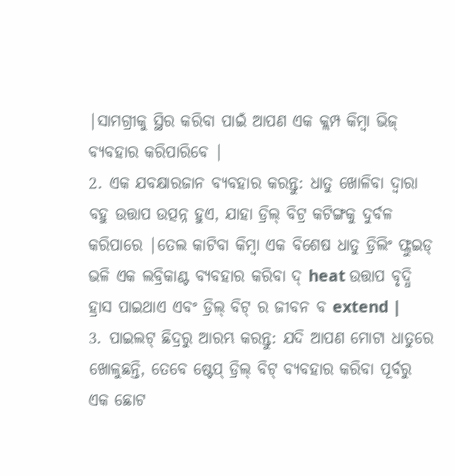|ସାମଗ୍ରୀକୁ ସ୍ଥିର କରିବା ପାଇଁ ଆପଣ ଏକ କ୍ଲମ୍ପ କିମ୍ବା ଭିଜ୍ ବ୍ୟବହାର କରିପାରିବେ |
2. ଏକ ଯବକ୍ଷାରଜାନ ବ୍ୟବହାର କରନ୍ତୁ: ଧାତୁ ଖୋଳିବା ଦ୍ୱାରା ବହୁ ଉତ୍ତାପ ଉତ୍ପନ୍ନ ହୁଏ, ଯାହା ଡ୍ରିଲ୍ ବିଟ୍ର କଟିଙ୍ଗକୁ ଦୁର୍ବଳ କରିପାରେ |ତେଲ କାଟିବା କିମ୍ବା ଏକ ବିଶେଷ ଧାତୁ ଡ୍ରିଲିଂ ଫ୍ଲୁଇଡ୍ ଭଳି ଏକ ଲବ୍ରିକାଣ୍ଟ ବ୍ୟବହାର କରିବା ଦ୍ heat ଉତ୍ତାପ ବୃଦ୍ଧି ହ୍ରାସ ପାଇଥାଏ ଏବଂ ଡ୍ରିଲ୍ ବିଟ୍ ର ଜୀବନ ବ extend |
3. ପାଇଲଟ୍ ଛିଦ୍ରରୁ ଆରମ୍ଭ କରନ୍ତୁ: ଯଦି ଆପଣ ମୋଟା ଧାତୁରେ ଖୋଳୁଛନ୍ତି, ତେବେ ଷ୍ଟେପ୍ ଡ୍ରିଲ୍ ବିଟ୍ ବ୍ୟବହାର କରିବା ପୂର୍ବରୁ ଏକ ଛୋଟ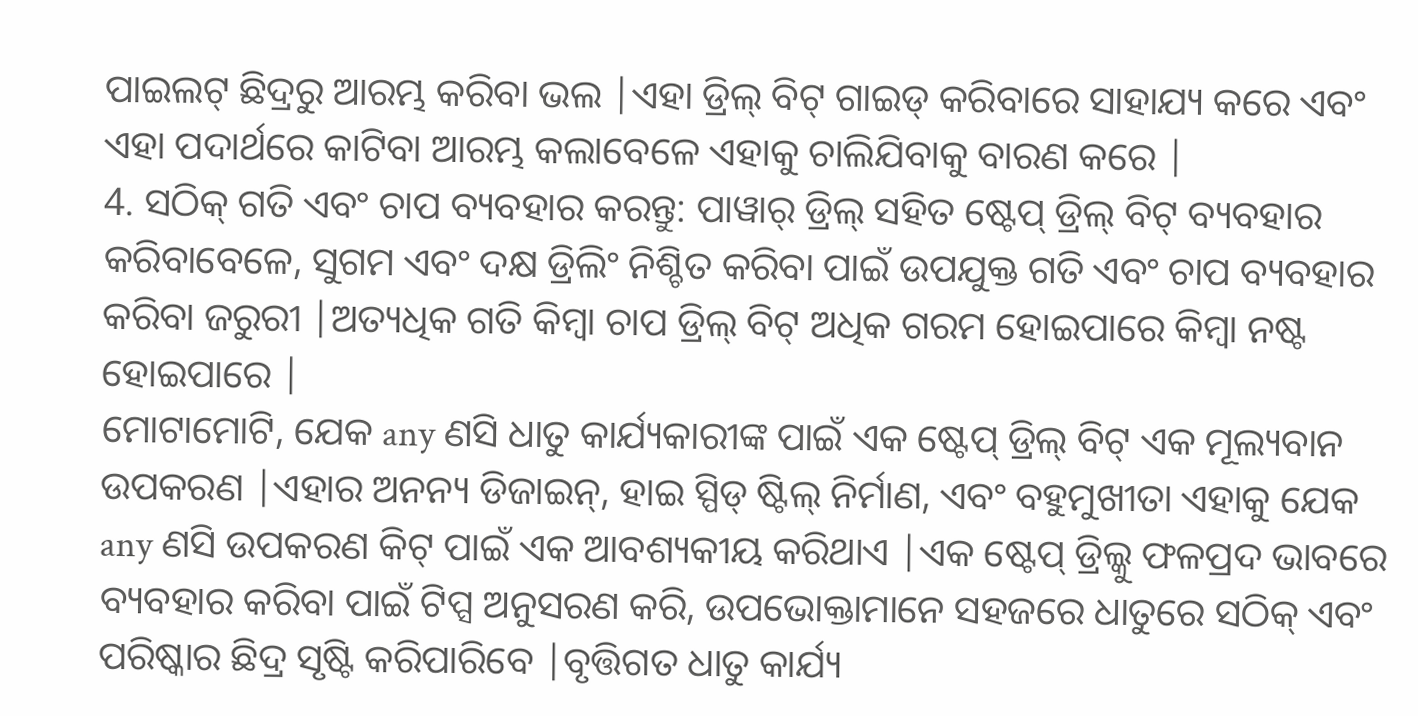ପାଇଲଟ୍ ଛିଦ୍ରରୁ ଆରମ୍ଭ କରିବା ଭଲ |ଏହା ଡ୍ରିଲ୍ ବିଟ୍ ଗାଇଡ୍ କରିବାରେ ସାହାଯ୍ୟ କରେ ଏବଂ ଏହା ପଦାର୍ଥରେ କାଟିବା ଆରମ୍ଭ କଲାବେଳେ ଏହାକୁ ଚାଲିଯିବାକୁ ବାରଣ କରେ |
4. ସଠିକ୍ ଗତି ଏବଂ ଚାପ ବ୍ୟବହାର କରନ୍ତୁ: ପାୱାର୍ ଡ୍ରିଲ୍ ସହିତ ଷ୍ଟେପ୍ ଡ୍ରିଲ୍ ବିଟ୍ ବ୍ୟବହାର କରିବାବେଳେ, ସୁଗମ ଏବଂ ଦକ୍ଷ ଡ୍ରିଲିଂ ନିଶ୍ଚିତ କରିବା ପାଇଁ ଉପଯୁକ୍ତ ଗତି ଏବଂ ଚାପ ବ୍ୟବହାର କରିବା ଜରୁରୀ |ଅତ୍ୟଧିକ ଗତି କିମ୍ବା ଚାପ ଡ୍ରିଲ୍ ବିଟ୍ ଅଧିକ ଗରମ ହୋଇପାରେ କିମ୍ବା ନଷ୍ଟ ହୋଇପାରେ |
ମୋଟାମୋଟି, ଯେକ any ଣସି ଧାତୁ କାର୍ଯ୍ୟକାରୀଙ୍କ ପାଇଁ ଏକ ଷ୍ଟେପ୍ ଡ୍ରିଲ୍ ବିଟ୍ ଏକ ମୂଲ୍ୟବାନ ଉପକରଣ |ଏହାର ଅନନ୍ୟ ଡିଜାଇନ୍, ହାଇ ସ୍ପିଡ୍ ଷ୍ଟିଲ୍ ନିର୍ମାଣ, ଏବଂ ବହୁମୁଖୀତା ଏହାକୁ ଯେକ any ଣସି ଉପକରଣ କିଟ୍ ପାଇଁ ଏକ ଆବଶ୍ୟକୀୟ କରିଥାଏ |ଏକ ଷ୍ଟେପ୍ ଡ୍ରିଲ୍କୁ ଫଳପ୍ରଦ ଭାବରେ ବ୍ୟବହାର କରିବା ପାଇଁ ଟିପ୍ସ ଅନୁସରଣ କରି, ଉପଭୋକ୍ତାମାନେ ସହଜରେ ଧାତୁରେ ସଠିକ୍ ଏବଂ ପରିଷ୍କାର ଛିଦ୍ର ସୃଷ୍ଟି କରିପାରିବେ |ବୃତ୍ତିଗତ ଧାତୁ କାର୍ଯ୍ୟ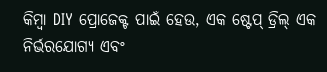କିମ୍ବା DIY ପ୍ରୋଜେକ୍ଟ ପାଇଁ ହେଉ, ଏକ ଷ୍ଟେପ୍ ଡ୍ରିଲ୍ ଏକ ନିର୍ଭରଯୋଗ୍ୟ ଏବଂ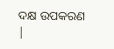ଦକ୍ଷ ଉପକରଣ |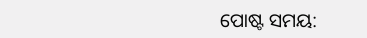ପୋଷ୍ଟ ସମୟ: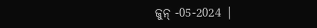ଜୁନ୍ -05-2024 |